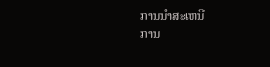ການນໍາສະເຫນີ
ການ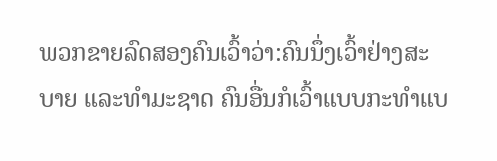ພວກຂາຍລົດສອງຄົນເວົ້າວ່າ:ຄົນນຶ່ງເວົ້າຢ່າງສະບາຍ ແລະທໍາມະຊາດ ຄົນອື່ນກໍເວົ້າແບບກະທໍາແບ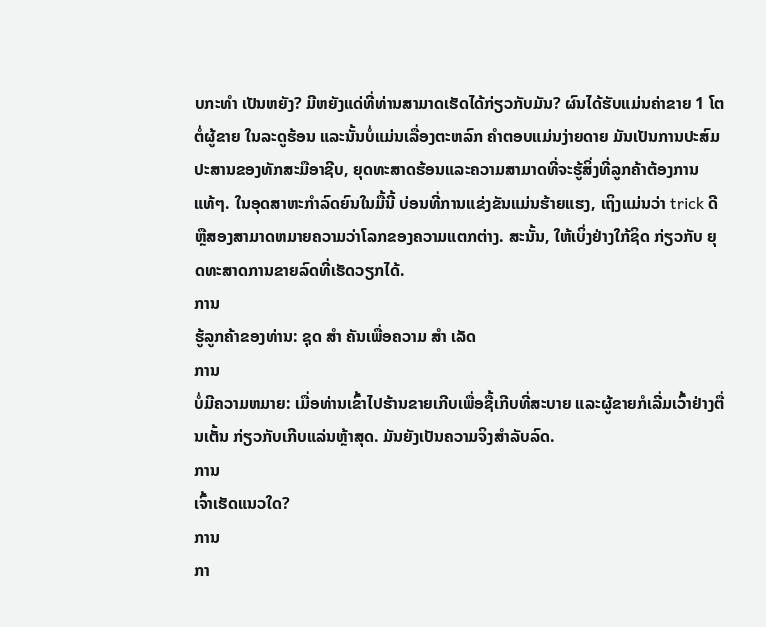ບກະທໍາ ເປັນຫຍັງ? ມີຫຍັງແດ່ທີ່ທ່ານສາມາດເຮັດໄດ້ກ່ຽວກັບມັນ? ຜົນໄດ້ຮັບແມ່ນຄ່າຂາຍ 1 ໂຕຕໍ່ຜູ້ຂາຍ ໃນລະດູຮ້ອນ ແລະນັ້ນບໍ່ແມ່ນເລື່ອງຕະຫລົກ ຄໍາຕອບແມ່ນງ່າຍດາຍ ມັນເປັນການປະສົມປະສານຂອງທັກສະມືອາຊີບ, ຍຸດທະສາດຮ້ອນແລະຄວາມສາມາດທີ່ຈະຮູ້ສິ່ງທີ່ລູກຄ້າຕ້ອງການແທ້ໆ. ໃນອຸດສາຫະກໍາລົດຍົນໃນມື້ນີ້ ບ່ອນທີ່ການແຂ່ງຂັນແມ່ນຮ້າຍແຮງ, ເຖິງແມ່ນວ່າ trick ດີຫຼືສອງສາມາດຫມາຍຄວາມວ່າໂລກຂອງຄວາມແຕກຕ່າງ. ສະນັ້ນ, ໃຫ້ເບິ່ງຢ່າງໃກ້ຊິດ ກ່ຽວກັບ ຍຸດທະສາດການຂາຍລົດທີ່ເຮັດວຽກໄດ້.
ການ
ຮູ້ລູກຄ້າຂອງທ່ານ: ຊຸດ ສໍາ ຄັນເພື່ອຄວາມ ສໍາ ເລັດ
ການ
ບໍ່ມີຄວາມຫມາຍ: ເມື່ອທ່ານເຂົ້າໄປຮ້ານຂາຍເກີບເພື່ອຊື້ເກີບທີ່ສະບາຍ ແລະຜູ້ຂາຍກໍເລີ່ມເວົ້າຢ່າງຕື່ນເຕັ້ນ ກ່ຽວກັບເກີບແລ່ນຫຼ້າສຸດ. ມັນຍັງເປັນຄວາມຈິງສໍາລັບລົດ.
ການ
ເຈົ້າເຮັດແນວໃດ?
ການ
ກາ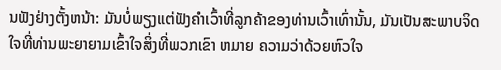ນຟັງຢ່າງຕັ້ງຫນ້າ: ມັນບໍ່ພຽງແຕ່ຟັງຄໍາເວົ້າທີ່ລູກຄ້າຂອງທ່ານເວົ້າເທົ່ານັ້ນ, ມັນເປັນສະພາບຈິດໃຈທີ່ທ່ານພະຍາຍາມເຂົ້າໃຈສິ່ງທີ່ພວກເຂົາ ຫມາຍ ຄວາມວ່າດ້ວຍຫົວໃຈ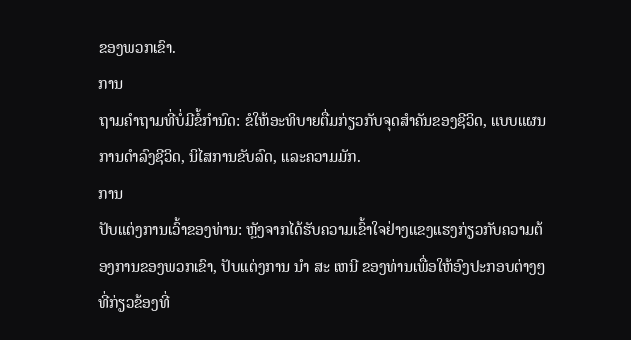ຂອງພວກເຂົາ.
ການ
ຖາມຄໍາຖາມທີ່ບໍ່ມີຂໍ້ກໍານົດ: ຂໍໃຫ້ອະທິບາຍຕື່ມກ່ຽວກັບຈຸດສໍາຄັນຂອງຊີວິດ, ແບບແຜນການດໍາລົງຊີວິດ, ນິໄສການຂັບລົດ, ແລະຄວາມມັກ.
ການ
ປັບແຕ່ງການເວົ້າຂອງທ່ານ: ຫຼັງຈາກໄດ້ຮັບຄວາມເຂົ້າໃຈຢ່າງແຂງແຮງກ່ຽວກັບຄວາມຕ້ອງການຂອງພວກເຂົາ, ປັບແຕ່ງການ ນໍາ ສະ ເຫນີ ຂອງທ່ານເພື່ອໃຫ້ອົງປະກອບຕ່າງໆທີ່ກ່ຽວຂ້ອງທີ່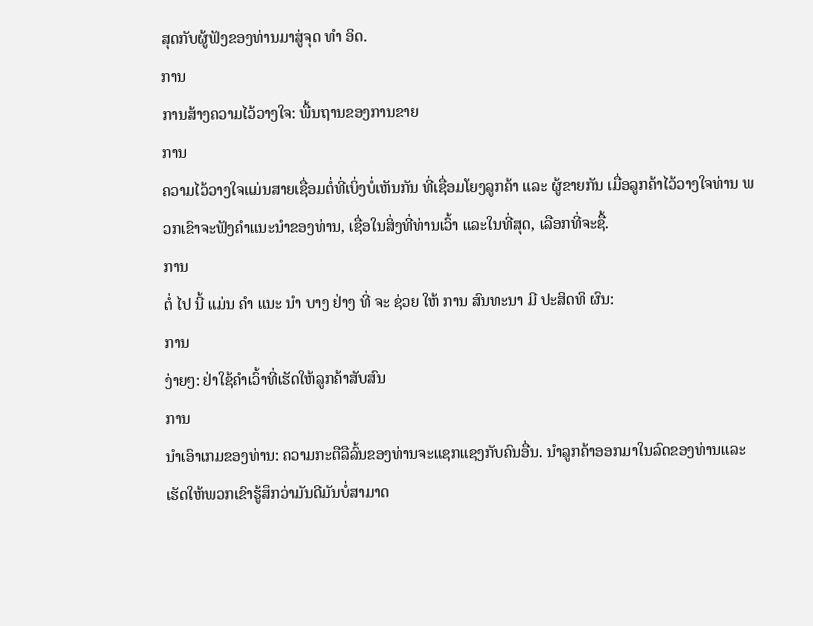ສຸດກັບຜູ້ຟັງຂອງທ່ານມາສູ່ຈຸດ ທໍາ ອິດ.
ການ
ການສ້າງຄວາມໄວ້ວາງໃຈ: ພື້ນຖານຂອງການຂາຍ
ການ
ຄວາມໄວ້ວາງໃຈແມ່ນສາຍເຊື່ອມຕໍ່ທີ່ເບິ່ງບໍ່ເຫັນກັນ ທີ່ເຊື່ອມໂຍງລູກຄ້າ ແລະ ຜູ້ຂາຍກັນ ເມື່ອລູກຄ້າໄວ້ວາງໃຈທ່ານ ພວກເຂົາຈະຟັງຄໍາແນະນໍາຂອງທ່ານ, ເຊື່ອໃນສິ່ງທີ່ທ່ານເວົ້າ ແລະໃນທີ່ສຸດ, ເລືອກທີ່ຈະຊື້.
ການ
ຕໍ່ ໄປ ນີ້ ແມ່ນ ຄໍາ ແນະ ນໍາ ບາງ ຢ່າງ ທີ່ ຈະ ຊ່ວຍ ໃຫ້ ການ ສົນທະນາ ມີ ປະສິດທິ ຜົນ:
ການ
ງ່າຍໆ: ຢ່າໃຊ້ຄໍາເວົ້າທີ່ເຮັດໃຫ້ລູກຄ້າສັບສົນ
ການ
ນໍາເອົາເກມຂອງທ່ານ: ຄວາມກະຕືລືລົ້ນຂອງທ່ານຈະແຊກແຊງກັບຄົນອື່ນ. ນໍາລູກຄ້າອອກມາໃນລົດຂອງທ່ານແລະເຮັດໃຫ້ພວກເຂົາຮູ້ສຶກວ່າມັນດີມັນບໍ່ສາມາດ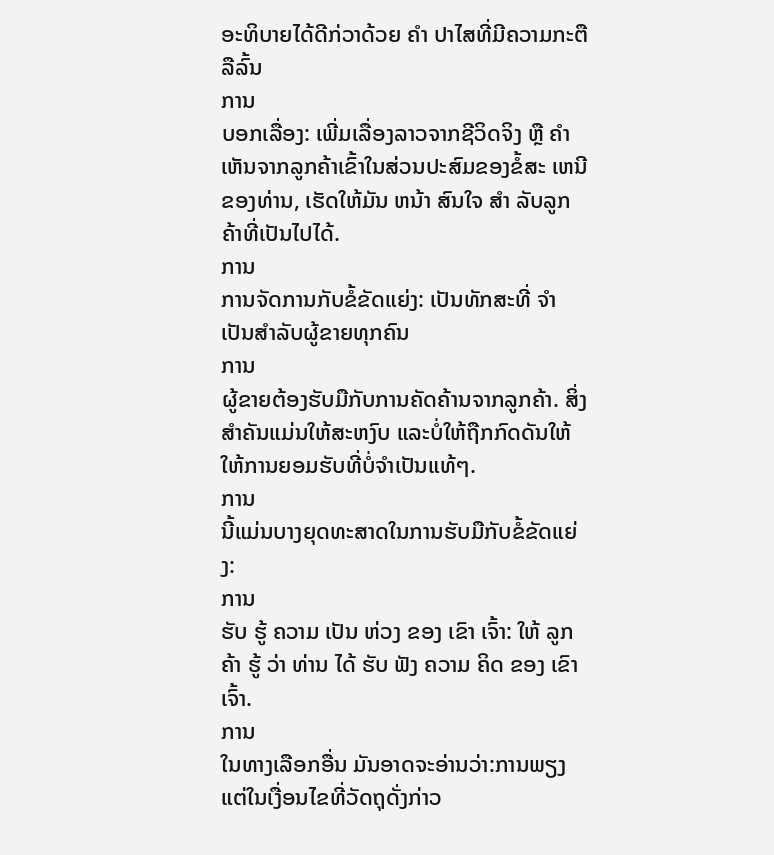ອະທິບາຍໄດ້ດີກ່ວາດ້ວຍ ຄໍາ ປາໄສທີ່ມີຄວາມກະຕືລືລົ້ນ
ການ
ບອກເລື່ອງ: ເພີ່ມເລື່ອງລາວຈາກຊີວິດຈິງ ຫຼື ຄໍາເຫັນຈາກລູກຄ້າເຂົ້າໃນສ່ວນປະສົມຂອງຂໍ້ສະ ເຫນີ ຂອງທ່ານ, ເຮັດໃຫ້ມັນ ຫນ້າ ສົນໃຈ ສໍາ ລັບລູກຄ້າທີ່ເປັນໄປໄດ້.
ການ
ການຈັດການກັບຂໍ້ຂັດແຍ່ງ: ເປັນທັກສະທີ່ ຈໍາ ເປັນສໍາລັບຜູ້ຂາຍທຸກຄົນ
ການ
ຜູ້ຂາຍຕ້ອງຮັບມືກັບການຄັດຄ້ານຈາກລູກຄ້າ. ສິ່ງສໍາຄັນແມ່ນໃຫ້ສະຫງົບ ແລະບໍ່ໃຫ້ຖືກກົດດັນໃຫ້ໃຫ້ການຍອມຮັບທີ່ບໍ່ຈໍາເປັນແທ້ໆ.
ການ
ນີ້ແມ່ນບາງຍຸດທະສາດໃນການຮັບມືກັບຂໍ້ຂັດແຍ່ງ:
ການ
ຮັບ ຮູ້ ຄວາມ ເປັນ ຫ່ວງ ຂອງ ເຂົາ ເຈົ້າ: ໃຫ້ ລູກ ຄ້າ ຮູ້ ວ່າ ທ່ານ ໄດ້ ຮັບ ຟັງ ຄວາມ ຄິດ ຂອງ ເຂົາ ເຈົ້າ.
ການ
ໃນທາງເລືອກອື່ນ ມັນອາດຈະອ່ານວ່າ:ການພຽງແຕ່ໃນເງື່ອນໄຂທີ່ວັດຖຸດັ່ງກ່າວ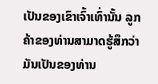ເປັນຂອງເຂົາເຈົ້າເທົ່ານັ້ນ ລູກຄ້າຂອງທ່ານສາມາດຮູ້ສຶກວ່າມັນເປັນຂອງທ່ານ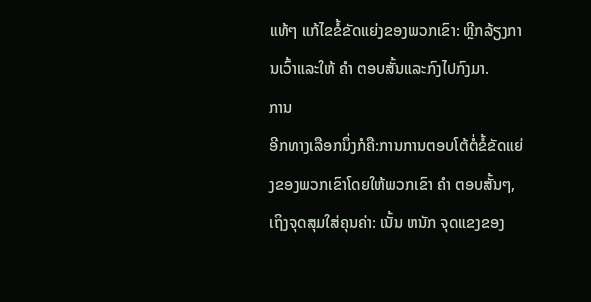ແທ້ໆ ແກ້ໄຂຂໍ້ຂັດແຍ່ງຂອງພວກເຂົາ: ຫຼີກລ້ຽງການເວົ້າແລະໃຫ້ ຄໍາ ຕອບສັ້ນແລະກົງໄປກົງມາ.
ການ
ອີກທາງເລືອກນຶ່ງກໍຄື:ການການຕອບໂຕ້ຕໍ່ຂໍ້ຂັດແຍ່ງຂອງພວກເຂົາໂດຍໃຫ້ພວກເຂົາ ຄໍາ ຕອບສັ້ນໆ, ເຖິງຈຸດສຸມໃສ່ຄຸນຄ່າ: ເນັ້ນ ຫນັກ ຈຸດແຂງຂອງ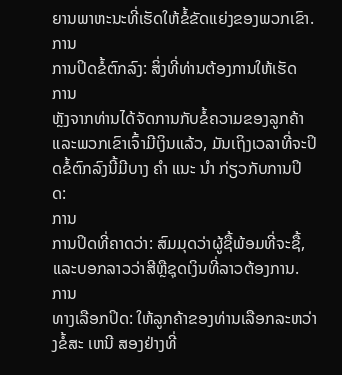ຍານພາຫະນະທີ່ເຮັດໃຫ້ຂໍ້ຂັດແຍ່ງຂອງພວກເຂົາ.
ການ
ການປິດຂໍ້ຕົກລົງ: ສິ່ງທີ່ທ່ານຕ້ອງການໃຫ້ເຮັດ
ການ
ຫຼັງຈາກທ່ານໄດ້ຈັດການກັບຂໍ້ຄວາມຂອງລູກຄ້າ ແລະພວກເຂົາເຈົ້າມີເງິນແລ້ວ, ມັນເຖິງເວລາທີ່ຈະປິດຂໍ້ຕົກລົງນີ້ມີບາງ ຄໍາ ແນະ ນໍາ ກ່ຽວກັບການປິດ:
ການ
ການປິດທີ່ຄາດວ່າ: ສົມມຸດວ່າຜູ້ຊື້ພ້ອມທີ່ຈະຊື້, ແລະບອກລາວວ່າສີຫຼືຊຸດເງິນທີ່ລາວຕ້ອງການ.
ການ
ທາງເລືອກປິດ: ໃຫ້ລູກຄ້າຂອງທ່ານເລືອກລະຫວ່າງຂໍ້ສະ ເຫນີ ສອງຢ່າງທີ່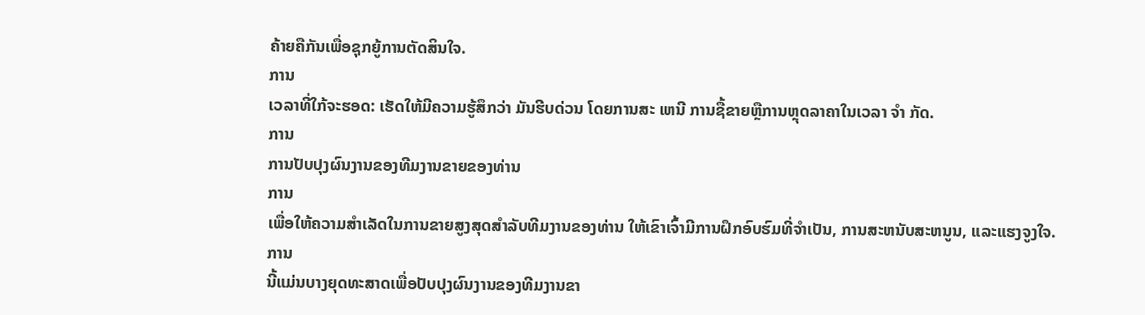ຄ້າຍຄືກັນເພື່ອຊຸກຍູ້ການຕັດສິນໃຈ.
ການ
ເວລາທີ່ໃກ້ຈະຮອດ: ເຮັດໃຫ້ມີຄວາມຮູ້ສຶກວ່າ ມັນຮີບດ່ວນ ໂດຍການສະ ເຫນີ ການຊື້ຂາຍຫຼືການຫຼຸດລາຄາໃນເວລາ ຈໍາ ກັດ.
ການ
ການປັບປຸງຜົນງານຂອງທີມງານຂາຍຂອງທ່ານ
ການ
ເພື່ອໃຫ້ຄວາມສໍາເລັດໃນການຂາຍສູງສຸດສໍາລັບທີມງານຂອງທ່ານ ໃຫ້ເຂົາເຈົ້າມີການຝຶກອົບຮົມທີ່ຈໍາເປັນ, ການສະຫນັບສະຫນູນ, ແລະແຮງຈູງໃຈ.
ການ
ນີ້ແມ່ນບາງຍຸດທະສາດເພື່ອປັບປຸງຜົນງານຂອງທີມງານຂາ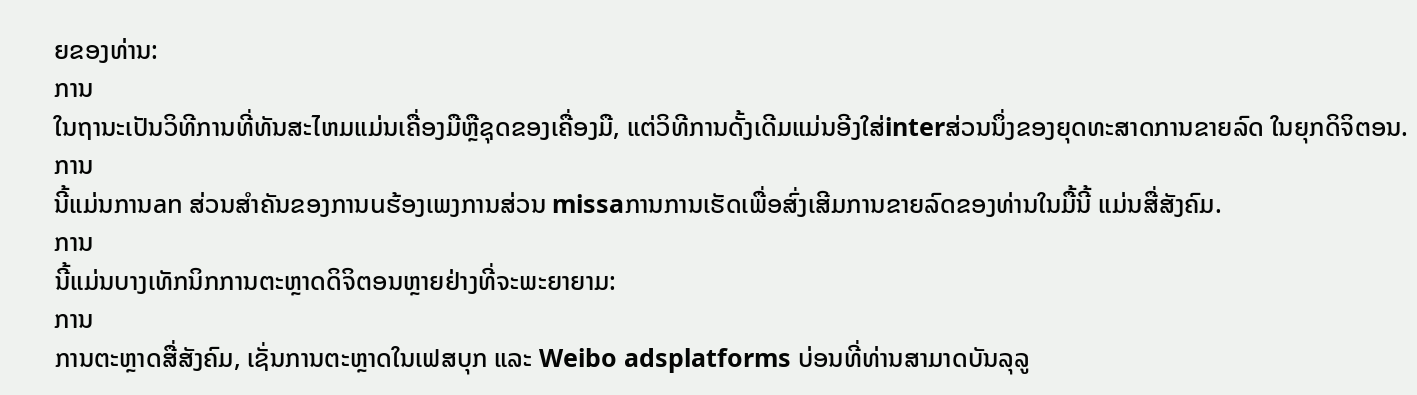ຍຂອງທ່ານ:
ການ
ໃນຖານະເປັນວິທີການທີ່ທັນສະໄຫມແມ່ນເຄື່ອງມືຫຼືຊຸດຂອງເຄື່ອງມື, ແຕ່ວິທີການດັ້ງເດີມແມ່ນອີງໃສ່interສ່ວນນຶ່ງຂອງຍຸດທະສາດການຂາຍລົດ ໃນຍຸກດິຈິຕອນ.
ການ
ນີ້ແມ່ນການan ສ່ວນສໍາຄັນຂອງການuຮ້ອງເພງການສ່ວນ missaການການເຮັດເພື່ອສົ່ງເສີມການຂາຍລົດຂອງທ່ານໃນມື້ນີ້ ແມ່ນສື່ສັງຄົມ.
ການ
ນີ້ແມ່ນບາງເທັກນິກການຕະຫຼາດດິຈິຕອນຫຼາຍຢ່າງທີ່ຈະພະຍາຍາມ:
ການ
ການຕະຫຼາດສື່ສັງຄົມ, ເຊັ່ນການຕະຫຼາດໃນເຟສບຸກ ແລະ Weibo adsplatforms ບ່ອນທີ່ທ່ານສາມາດບັນລຸລູ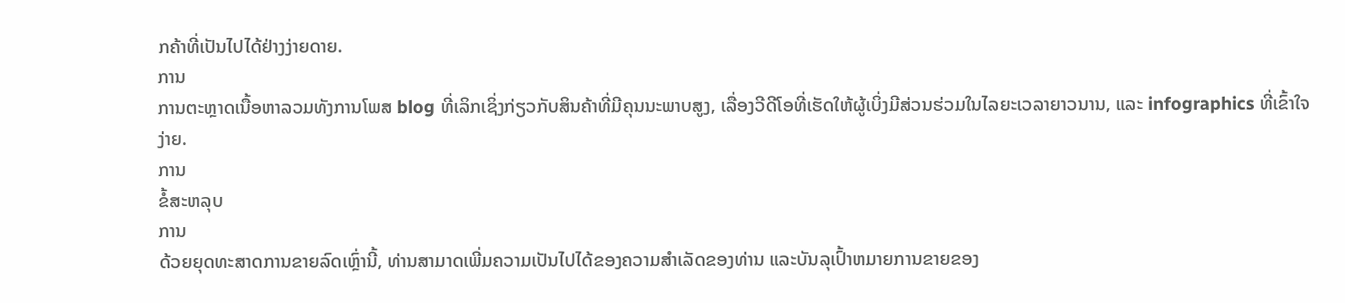ກຄ້າທີ່ເປັນໄປໄດ້ຢ່າງງ່າຍດາຍ.
ການ
ການຕະຫຼາດເນື້ອຫາລວມທັງການໂພສ blog ທີ່ເລິກເຊິ່ງກ່ຽວກັບສິນຄ້າທີ່ມີຄຸນນະພາບສູງ, ເລື່ອງວີດີໂອທີ່ເຮັດໃຫ້ຜູ້ເບິ່ງມີສ່ວນຮ່ວມໃນໄລຍະເວລາຍາວນານ, ແລະ infographics ທີ່ເຂົ້າໃຈງ່າຍ.
ການ
ຂໍ້ສະຫລຸບ
ການ
ດ້ວຍຍຸດທະສາດການຂາຍລົດເຫຼົ່ານີ້, ທ່ານສາມາດເພີ່ມຄວາມເປັນໄປໄດ້ຂອງຄວາມສໍາເລັດຂອງທ່ານ ແລະບັນລຸເປົ້າຫມາຍການຂາຍຂອງ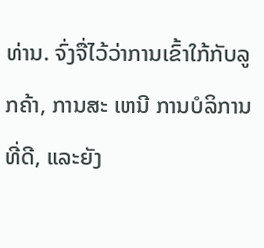ທ່ານ. ຈົ່ງຈື່ໄວ້ວ່າການເຂົ້າໃກ້ກັບລູກຄ້າ, ການສະ ເຫນີ ການບໍລິການທີ່ດີ, ແລະຍັງ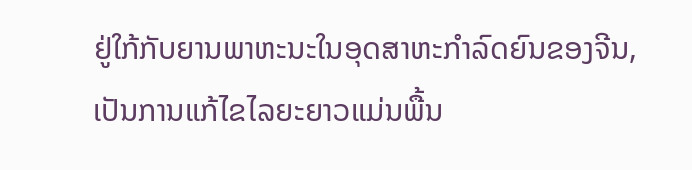ຢູ່ໃກ້ກັບຍານພາຫະນະໃນອຸດສາຫະກໍາລົດຍົນຂອງຈີນ, ເປັນການແກ້ໄຂໄລຍະຍາວແມ່ນພື້ນ